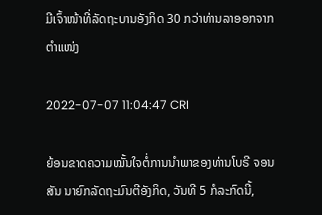ມີເຈົ້າໜ້າທີ່ລັດຖະບານອັງກິດ 30 ກວ່າທ່ານລາອອກຈາກຕຳແໜ່ງ

2022-07-07 11:04:47 CRI

ຍ້ອນຂາດຄວາມໝັ້ນໃຈຕໍ່ການນຳພາຂອງທ່ານໂບຣີ ຈອນສັນ ນາຍົກລັດຖະມົນຕີອັງກິດ, ວັນທີ 5 ກໍລະກົດນີ້,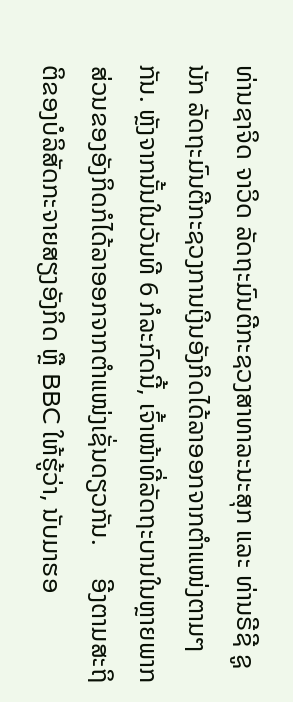ທ່ານຊາຈິດ ຈາວິດ ລັດຖະມົນຕີກະຊວງສາທາລະນະສຸກ ແລະ ທ່ານຣີຊີ ຊູນັກ ລັດຖະມົນຕີກະຊວງການເງິນອັງກິດໄດ້ລາອອກຈາກຕຳແໜ່ງຕາມໆກັນ. ຫຼັງຈາກນັ້ນໃນວັນທີ 6 ກໍລະກົດນີ້, ເຈົ້າໜ້າທີ່ລັດຖະບານໃນຫຼາຍພາກສ່ວນຂອງອັງກິດກໍໄດ້ລາອອກຈາກຕຳແໜ່ງເຊັ່ນດຽວກັນ.     ອີງຕາມສະຖິຕິຂອງບໍລິສັດກະຈາຍສຽງອັງກິດ ຫຼື BBC ໃຫ້ຮູ້ວ່າ, ນັບມາຮອ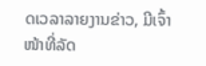ດເວລາລາຍງານຂ່າວ, ມີເຈົ້າໜ້າທີ່ລັດ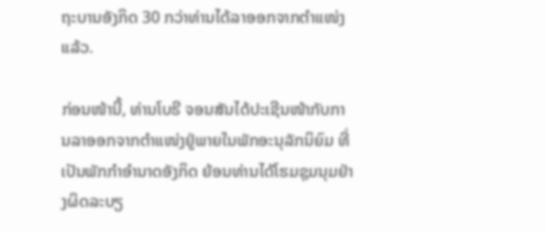ຖະບານອັງກິດ 30 ກວ່າທ່ານໄດ້ລາອອກຈາກຕຳແໜ່ງແລ້ວ.

ກ່ອນໜ້ານີ້, ທ່ານໂບຣີ ຈອນສັນໄດ້ປະເຊີນໜ້າກັບການລາອອກຈາກຕຳແໜ່ງຢູ່ພາຍໃນພັກອະນຸລັກນິຍົມ ທີ່ເປັນພັກກຳອຳນາດອັງກິດ ຍ້ອນທ່ານໄດ້ໂຮມຊຸມນຸມຢ່າງຜິດລະບຽ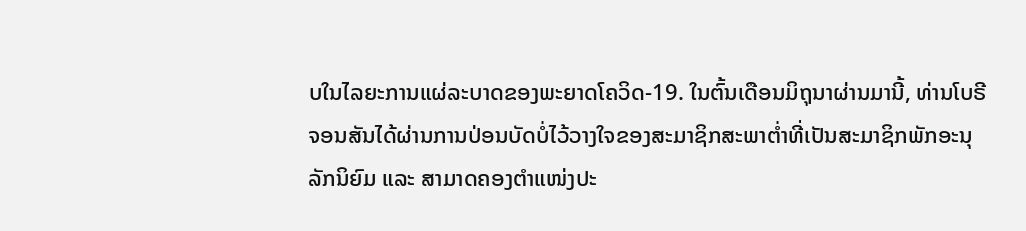ບໃນໄລຍະການແຜ່ລະບາດຂອງພະຍາດໂຄວິດ-19. ໃນຕົ້ນເດືອນມິຖຸນາຜ່ານມານີ້, ທ່ານໂບຣີ ຈອນສັນໄດ້ຜ່ານການປ່ອນບັດບໍ່ໄວ້ວາງໃຈຂອງສະມາຊິກສະພາຕ່ຳທີ່ເປັນສະມາຊິກພັກອະນຸລັກນິຍົມ ແລະ ສາມາດຄອງຕຳແໜ່ງປະ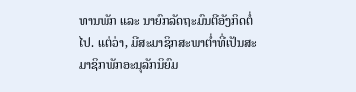ທານພັກ ແລະ ນາຍົກລັດຖະມົນຕີອັງກິດຕໍ່ໄປ. ແຕ່ວ່າ, ມີສະມາຊິກສະພາຕ່ຳທີ່ເປັນສະມາຊິກພັກອະນຸລັກນິຍົມ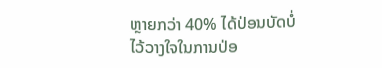ຫຼາຍກວ່າ 40% ໄດ້ປ່ອນບັດບໍ່ໄວ້ວາງໃຈໃນການປ່ອ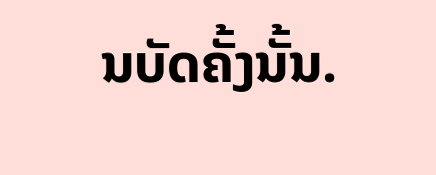ນບັດຄັ້ງນັ້ນ.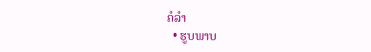ຄໍລຳ
  • ຮູບພາບ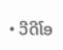• ວີດີໂອ